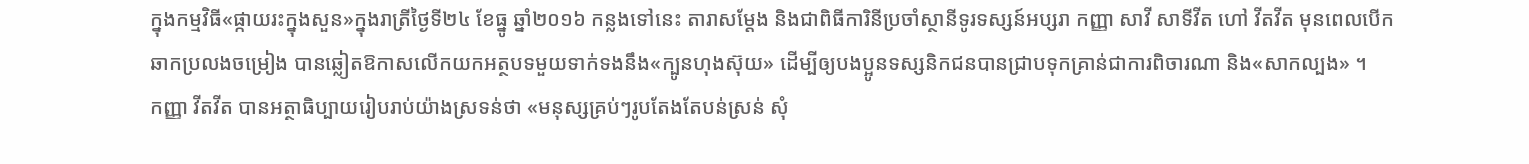ក្នុងកម្មវិធី«ផ្កាយរះក្នុងសួន»ក្នុងរាត្រីថ្ងៃទី២៤ ខែធ្នូ ឆ្នាំ២០១៦ កន្លងទៅនេះ តារាសម្តែង និងជាពិធីការិនីប្រចាំស្ថានីទូរទស្សន៍អប្សរា កញ្ញា សាវី សាទីវីត ហៅ វីតវីត មុនពេលបើកឆាកប្រលងចម្រៀង បានឆ្លៀតឱកាសលើកយកអត្ថបទមួយទាក់ទងនឹង«ក្បូនហុងស៊ុយ» ដើម្បីឲ្យបងប្អូនទស្សនិកជនបានជ្រាបទុកគ្រាន់ជាការពិចារណា និង«សាកល្បង» ។
កញ្ញា វីតវីត បានអត្ថាធិប្បាយរៀបរាប់យ៉ាងស្រទន់ថា «មនុស្សគ្រប់ៗរូបតែងតែបន់ស្រន់ សុំ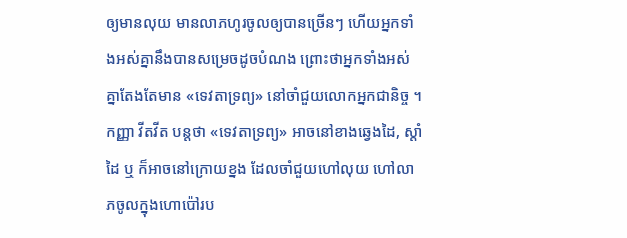ឲ្យមានលុយ មានលាភហូរចូលឲ្យបានច្រើនៗ ហើយអ្នកទាំងអស់គ្នានឹងបានសម្រេចដូចបំណង ព្រោះថាអ្នកទាំងអស់គ្នាតែងតែមាន «ទេវតាទ្រព្យ» នៅចាំជួយលោកអ្នកជានិច្ច ។ កញ្ញា វីតវីត បន្តថា «ទេវតាទ្រព្យ» អាចនៅខាងឆ្វេងដៃ, ស្តាំដៃ ឬ ក៏អាចនៅក្រោយខ្នង ដែលចាំជួយហៅលុយ ហៅលាភចូលក្នុងហោប៉ៅរប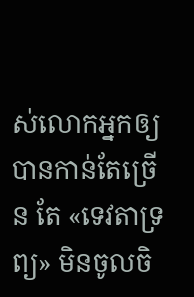ស់លោកអ្នកឲ្យបានកាន់តែច្រើន តែ «ទេវតាទ្រព្យ» មិនចូលចិ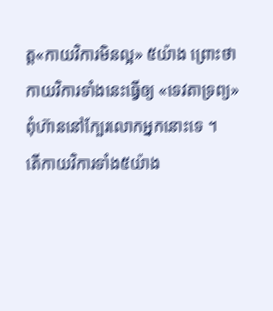ត្ត«កាយវិការមិនល្អ» ៥យ៉ាង ព្រោះថា កាយវិការទាំងនេះធ្វើឲ្យ «ទេវតាទ្រព្យ» ពុំហ៊ាននៅក្បែរលោកអ្នកនោះទេ ។
តើកាយវិការទាំង៥យ៉ាង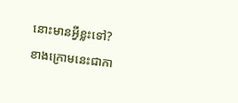នោះមានអ្វីខ្លះទៅ? ខាងក្រោមនេះជាកា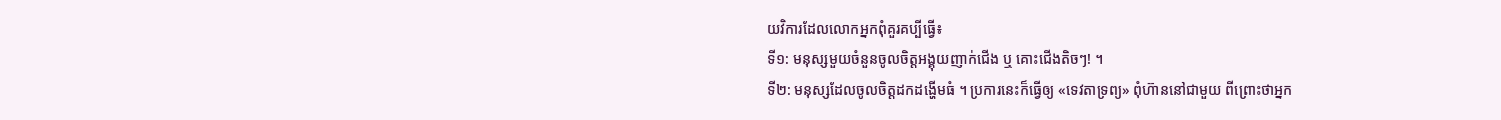យវិការដែលលោកអ្នកពុំគួរគប្បីធ្វើ៖
ទី១: មនុស្សមួយចំនួនចូលចិត្តអង្គុយញាក់ជើង ឬ គោះជើងតិចៗ! ។
ទី២: មនុស្សដែលចូលចិត្តដកដង្ហើមធំ ។ ប្រការនេះក៏ធ្វើឲ្យ «ទេវតាទ្រព្យ» ពុំហ៊ាននៅជាមួយ ពីព្រោះថាអ្នក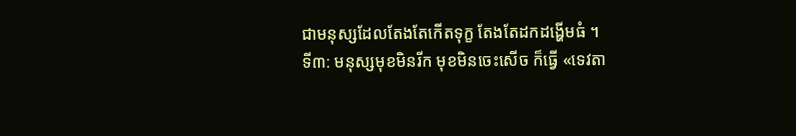ជាមនុស្សដែលតែងតែកើតទុក្ខ តែងតែដកដង្ហើមធំ ។
ទី៣: មនុស្សមុខមិនរីក មុខមិនចេះសើច ក៏ធ្វើ «ទេវតា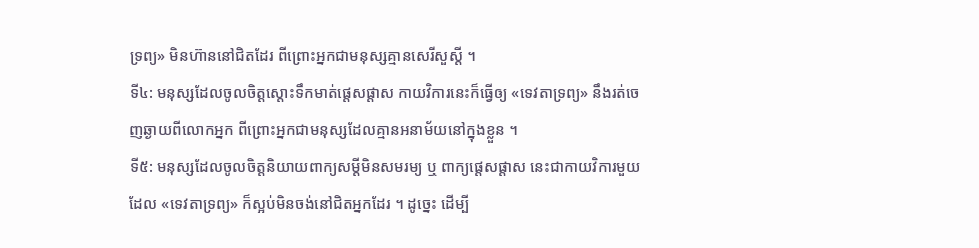ទ្រព្យ» មិនហ៊ាននៅជិតដែរ ពីព្រោះអ្នកជាមនុស្សគ្មានសេរីសួស្តី ។
ទី៤: មនុស្សដែលចូលចិត្តស្តោះទឹកមាត់ផ្តេសផ្តាស កាយវិការនេះក៏ធ្វើឲ្យ «ទេវតាទ្រព្យ» នឹងរត់ចេញឆ្ងាយពីលោកអ្នក ពីព្រោះអ្នកជាមនុស្សដែលគ្មានអនាម័យនៅក្នុងខ្លួន ។
ទី៥: មនុស្សដែលចូលចិត្តនិយាយពាក្យសម្តីមិនសមរម្យ ឬ ពាក្យផ្តេសផ្តាស នេះជាកាយវិការមួយ ដែល «ទេវតាទ្រព្យ» ក៏ស្អប់មិនចង់នៅជិតអ្នកដែរ ។ ដូច្នេះ ដើម្បី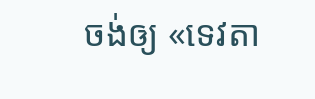ចង់ឲ្យ «ទេវតា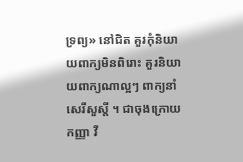ទ្រព្យ» នៅជិត គួរកុំនិយាយពាក្យមិនពិរោះ គួរនិយាយពាក្យណាល្អៗ ពាក្យនាំសេរីសួស្តី ។ ជាចុងក្រោយ កញ្ញា វី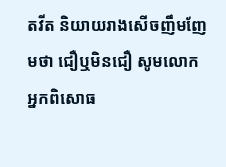តវីត និយាយរាងសើចញឹមញែមថា ជឿឬមិនជឿ សូមលោកអ្នកពិសោធ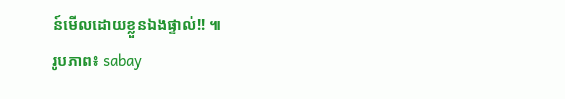ន៍មើលដោយខ្លួនឯងផ្ទាល់!! ៕
រូបភាព៖ sabay